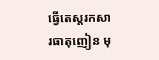ធ្វើតេស្តរកសារធាតុញៀន មុ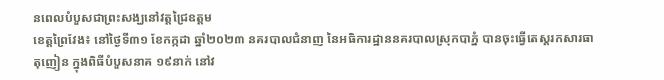នពេលបំបួសជាព្រះសង្ឃនៅវត្តជ្រៃឧត្តម
ខេត្តព្រៃវែង៖ នៅថ្ងៃទី៣១ ខែកក្កដា ឆ្នាំ២០២៣ នគរបាលជំនាញ នៃអធិការដ្ឋាននគរបាលស្រុកបាភ្នំ បានចុះធ្វើតេស្តរកសារធាតុញៀន ក្នុងពិធីបំបួសនាគ ១៩នាក់ នៅវ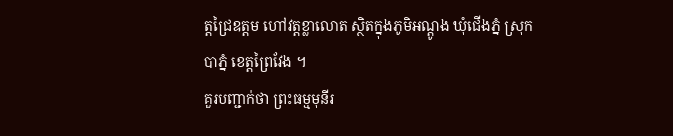ត្តជ្រៃឧត្តម ហៅវត្តខ្លាលោត ស្ថិតក្នុងភូមិអណ្ដូង ឃុំជើងភ្នំ ស្រុកបាភ្នំ ខេត្តព្រៃវែង ។
គួរបញ្ជាក់ថា ព្រះធម្មមុនីរ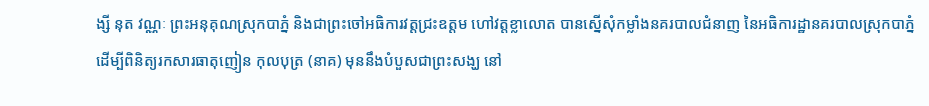ង្សី នុត វណ្ណៈ ព្រះអនុគុណស្រុកបាភ្នំ និងជាព្រះចៅអធិការវត្តជ្រះឧត្ដម ហៅវត្តខ្លាលោត បានស្នើសុំកម្លាំងនគរបាលជំនាញ នៃអធិការដ្ឋានគរបាលស្រុកបាភ្នំ ដើម្បីពិនិត្យរកសារធាតុញៀន កុលបុត្រ (នាគ) មុននឹងបំបួសជាព្រះសង្ឃ នៅ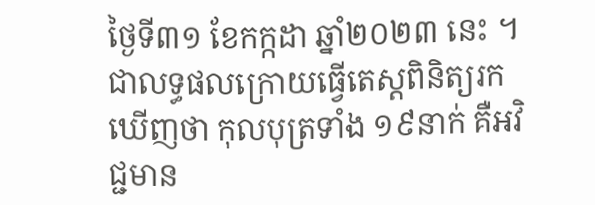ថ្ងៃទី៣១ ខែកក្កដា ឆ្នាំ២០២៣ នេះ ។
ជាលទ្ធផលក្រោយធ្វើតេស្តពិនិត្យរកឃើញថា កុលបុត្រទាំង ១៩នាក់ គឺអវិជ្ជមាន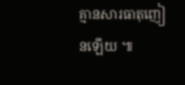គ្មានសារធាតុញៀនឡើយ ៕